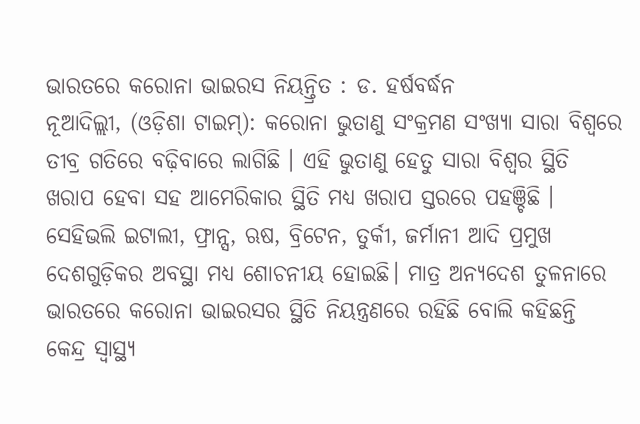ଭାରତରେ କରୋନା ଭାଇରସ ନିୟନ୍ତ୍ରିତ : ଡ. ହର୍ଷବର୍ଦ୍ଧନ
ନୂଆଦିଲ୍ଲୀ, (ଓଡ଼ିଶା ଟାଇମ୍): କରୋନା ଭୁତାଣୁ ସଂକ୍ରମଣ ସଂଖ୍ୟା ସାରା ବିଶ୍ୱରେ ତୀବ୍ର ଗତିରେ ବଢ଼ିବାରେ ଲାଗିଛି । ଏହି ଭୁତାଣୁ ହେତୁ ସାରା ବିଶ୍ୱର ସ୍ଥିତି ଖରାପ ହେବା ସହ ଆମେରିକାର ସ୍ଥିତି ମଧ୍ୟ ଖରାପ ସ୍ତରରେ ପହଞ୍ଚିଛି । ସେହିଭଲି ଇଟାଲୀ, ଫ୍ରାନ୍ସ, ଋଷ, ବ୍ରିଟେନ, ତୁର୍କୀ, ଜର୍ମାନୀ ଆଦି ପ୍ରମୁଖ ଦେଶଗୁଡ଼ିକର ଅବସ୍ଥା ମଧ୍ୟ ଶୋଚନୀୟ ହୋଇଛି। ମାତ୍ର ଅନ୍ୟଦେଶ ତୁଳନାରେ ଭାରତରେ କରୋନା ଭାଇରସର ସ୍ଥିତି ନିୟନ୍ତ୍ରଣରେ ରହିଛି ବୋଲି କହିଛନ୍ତି କେନ୍ଦ୍ର ସ୍ଵାସ୍ଥ୍ୟ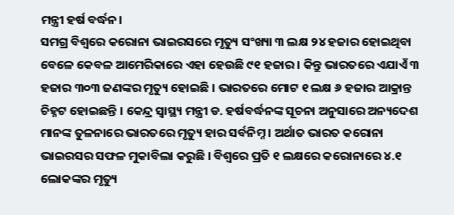ମନ୍ତ୍ରୀ ହର୍ଷ ବର୍ଦ୍ଧନ।
ସମଗ୍ର ବିଶ୍ୱରେ କରୋନା ଭାଇରସରେ ମୃତ୍ୟୁ ସଂଖ୍ୟା ୩ ଲକ୍ଷ ୨୪ ହଜାର ହୋଇଥିବା ବେଳେ କେବଳ ଆମେରିକାରେ ଏହା ହେଉଛି ୯୧ ହଜାର । କିନ୍ତୁ ଭାରତରେ ଏଯାଏଁ ୩ ହଜାର ୩୦୩ ଜଣଙ୍କର ମୃତ୍ୟୁ ହୋଇଛି । ଭାରତରେ ମୋଟ ୧ ଲକ୍ଷ ୬ ହଜାର ଆକ୍ରାନ୍ତ ଚିହ୍ନଟ ହୋଇଛନ୍ତି । କେନ୍ଦ୍ର ସ୍ୱାସ୍ଥ୍ୟ ମନ୍ତ୍ରୀ ଡ. ହର୍ଷବର୍ଦ୍ଧନଙ୍କ ସୂଚନା ଅନୁସାରେ ଅନ୍ୟଦେଶ ମାନଙ୍କ ତୁଳନାରେ ଭାରତରେ ମୃତ୍ୟୁ ହାର ସର୍ବନିମ୍ନ । ଅର୍ଥାତ ଭାରତ କରୋନା ଭାଇରସର ସଫଳ ମୁକାବିଲା କରୁଛି । ବିଶ୍ୱରେ ପ୍ରତି ୧ ଲକ୍ଷରେ କରୋନାରେ ୪.୧ ଲୋକଙ୍କର ମୃତ୍ୟୁ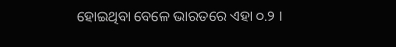ହୋଇଥିବା ବେଳେ ଭାରତରେ ଏହା ୦.୨ ।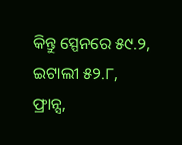କିନ୍ତୁ ସ୍ପେନରେ ୫୯.୨, ଇଟାଲୀ ୫୨.୮, ଫ୍ରାନ୍ସ,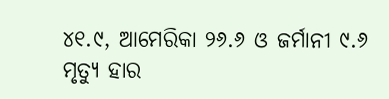୪୧.୯, ଆମେରିକା ୨୬.୬ ଓ ଜର୍ମାନୀ ୯.୬ ମୃତ୍ୟୁ ହାର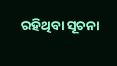ରହିଥିବା ସୂଚନା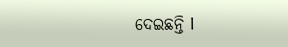ଦେଇଛନ୍ତି l